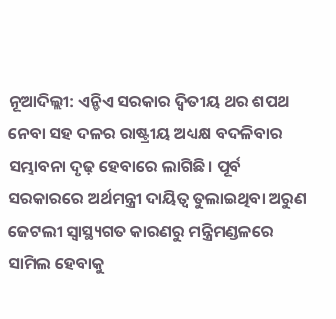ନୂଆଦିଲ୍ଲୀ: ଏନ୍ଡିଏ ସରକାର ଦ୍ୱିତୀୟ ଥର ଶପଥ ନେବା ସହ ଦଳର ରାଷ୍ଟ୍ରୀୟ ଅଧ୍ୟକ୍ଷ ବଦଳିବାର ସମ୍ଭାବନା ଦୃଢ଼ ହେବାରେ ଲାଗିଛି। ପୂର୍ବ ସରକାରରେ ଅର୍ଥମନ୍ତ୍ରୀ ଦାୟିତ୍ୱ ତୁଲାଇଥିବା ଅରୁଣ ଜେଟଲୀ ସ୍ୱାସ୍ଥ୍ୟଗତ କାରଣରୁ ମନ୍ତ୍ରିମଣ୍ଡଳରେ ସାମିଲ ହେବାକୁ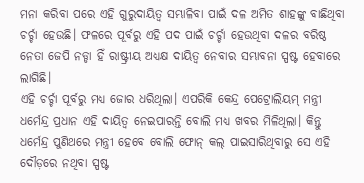ମନା କରିବା ପରେ ଏହି ଗୁରୁଦାୟିତ୍ୱ ସମ୍ଭାଳିବା ପାଇଁ ଦଳ ଅମିତ ଶାହଙ୍କୁ ବାଛିଥିବା ଚର୍ଚ୍ଚା ହେଉଛି। ଫଳରେ ପୂର୍ବରୁ ଏହି ପଦ ପାଇଁ ଚର୍ଚ୍ଚା ହେଉଥିବା ଦଳର ବରିଷ୍ଠ ନେତା ଜେପି ନଡ୍ଡା ହିଁ ରାଷ୍ଟ୍ରୀୟ ଅଧ୍ୟକ୍ଷ ଦାୟିତ୍ୱ ନେବାର ସମ୍ଭାବନା ସ୍ପଷ୍ଟ ହେବାରେ ଲାଗିଛି।
ଏହି ଚର୍ଚ୍ଚା ପୂର୍ବରୁ ମଧ୍ୟ ଜୋର ଧରିଥିଲା। ଏପରିକି କେନ୍ଦ୍ର ପେଟ୍ରୋଲିୟମ୍ ମନ୍ତ୍ରୀ ଧର୍ମେନ୍ଦ୍ର ପ୍ରଧାନ ଏହି ଦାୟିତ୍ୱ ନେଇପାରନ୍ତି ବୋଲି ମଧ୍ୟ ଖବର ମିଳିଥିଲା। କିନ୍ତୁ ଧର୍ମେନ୍ଦ୍ର ପୁଣିଥରେ ମନ୍ତ୍ରୀ ହେବେ ବୋଲି ଫୋନ୍ କଲ୍ ପାଇସାରିଥିବାରୁ ସେ ଏହି ଦୌଡ଼ରେ ନଥିବା ସ୍ପଷ୍ଟ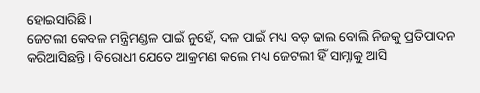ହୋଇସାରିଛି।
ଜେଟଲୀ କେବଳ ମନ୍ତ୍ରିମଣ୍ଡଳ ପାଇଁ ନୁହେଁ, ଦଳ ପାଇଁ ମଧ୍ୟ ବଡ଼ ଢାଲ ବୋଲି ନିଜକୁ ପ୍ରତିପାଦନ କରିଆସିଛନ୍ତି। ବିରୋଧୀ ଯେତେ ଆକ୍ରମଣ କଲେ ମଧ୍ୟ ଜେଟଲୀ ହିଁ ସାମ୍ନାକୁ ଆସି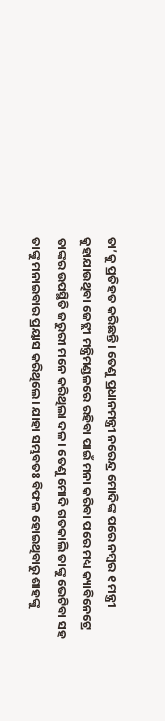ତା’କୁ ପ୍ରତିହତ କରିଛନ୍ତି। ତେଣୁ ପ୍ରଧାନମନ୍ତ୍ରୀ ନରେନ୍ଦ୍ର ମୋଦିଙ୍କ ପରେ ନମ୍ବର ୧ ମନ୍ତ୍ରୀ କୁହାଯାଉଥିବା ଜେଟ୍ଲୀ ମନ୍ତ୍ରିମଣ୍ଡଳରେ ରହିବା ପାଇଁ ମନା କରିବା ପରେ ମଧ୍ୟ କ୍ୟାବିନେଟ୍ରେ ତାଙ୍କର ଉପସ୍ଥିତି ଜରୁରୀ ମନେ କରିଥିଲା ଦଳ। ତେଣୁ ମୋଦି ଗତକାଲି ତାଙ୍କୁ ଭେଟିବା ସହ ତାଙ୍କୁ ମନାଇବାର ପ୍ରୟାସ କରିଥିଲେ। ଯାହା ସମ୍ଭବତଃ ବିଫଳ ହୋଇଥିବାରୁ ଶାହଙ୍କୁ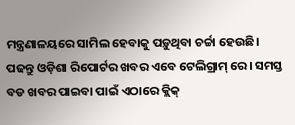ମନ୍ତ୍ରଣାଳୟରେ ସାମିଲ ହେବାକୁ ପଡ଼ୁଥିବା ଚର୍ଚ୍ଚା ହେଉଛି।
ପଢନ୍ତୁ ଓଡ଼ିଶା ରିପୋର୍ଟର ଖବର ଏବେ ଟେଲିଗ୍ରାମ୍ ରେ। ସମସ୍ତ ବଡ ଖବର ପାଇବା ପାଇଁ ଏଠାରେ କ୍ଲିକ୍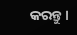କରନ୍ତୁ।